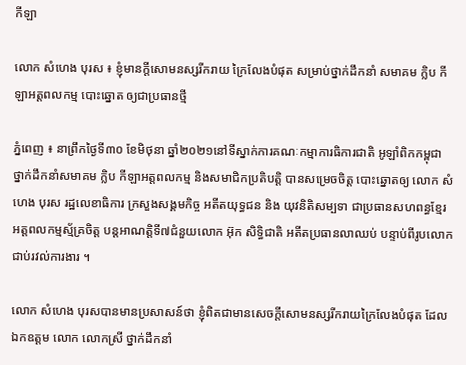កីឡា

លោក សំហេង បុរស ៖ ខ្ញុំមានក្តីសោមនស្សរីករាយ ក្រៃលែងបំផុត សម្រាប់ថ្នាក់ដឹកនាំ សមាគម ក្លិប កីឡាអត្តពលកម្ម បោះឆ្នោត ឲ្យជាប្រធានថ្មី

ភ្នំពេញ ៖ នាព្រឹកថ្ងៃទី៣០ ខែមិថុនា ឆ្នាំ២០២១នៅទីស្នាក់ការគណៈកម្មាការធិការជាតិ អូឡាំពិកកម្ពុជា ថ្នាក់ដឹកនាំសមាគម ក្លិប កីឡាអត្តពលកម្ម និងសមាជិកប្រតិបត្តិ បានសម្រេចចិត្ត បោះឆ្នោតឲ្យ លោក សំហេង បុរស រដ្ឋលេខាធិការ ក្រសួងសង្គមកិច្ច អតីតយុទ្ធជន និង យុវនិតិសម្បទា ជាប្រធានសហពន្ធខ្មែរ អត្តពលកម្មស្ម័គ្រចិត្ត បន្តអាណត្តិទី៧ជំនួយលោក អ៊ុក សិទ្ធិជាតិ អតីតប្រធានលាឈប់ បន្ទាប់ពីរូបលោក ជាប់រវល់ការងារ ។

លោក សំហេង បុរសបានមានប្រសាសន៍ថា ខ្ញុំពិតជាមានសេចក្តីសោមនស្សរីករាយក្រៃលែងបំផុត ដែលឯកឧត្តម លោក លោកស្រី ថ្នាក់ដឹកនាំ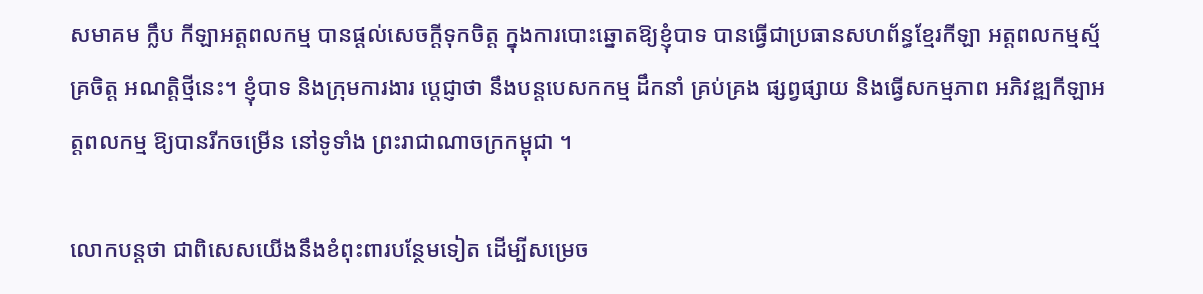សមាគម ក្លឹប កីឡាអត្តពលកម្ម បានផ្តល់សេចក្តីទុកចិត្ត ក្នុងការបោះឆ្នោតឱ្យខ្ញុំបាទ បានធ្វើជាប្រធានសហព័ន្ធខ្មែរកីឡា អត្តពលកម្មស្ម័គ្រចិត្ត អណត្តិថ្មីនេះ។ ខ្ញុំបាទ និងក្រុមការងារ ប្តេជ្ញាថា នឹងបន្តបេសកកម្ម ដឹកនាំ គ្រប់គ្រង ផ្សព្វផ្សាយ និងធ្វើសកម្មភាព អភិវឌ្ឍកីឡាអត្តពលកម្ម ឱ្យបានរីកចម្រើន នៅទូទាំង ព្រះរាជាណាចក្រកម្ពុជា ។

លោកបន្តថា ជាពិសេសយើងនឹងខំពុះពារបន្ថែមទៀត ដើម្បីសម្រេច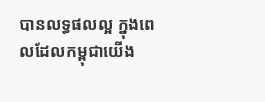បានលទ្ធផលល្អ ក្នុងពេលដែលកម្ពុជាយើង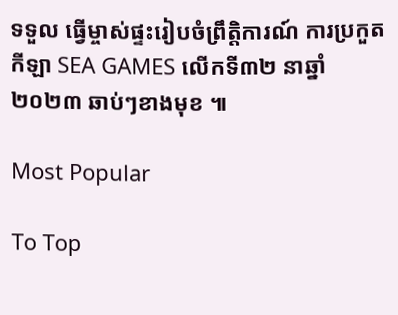ទទួល ធ្វើម្ចាស់ផ្ទះរៀបចំព្រឹត្តិការណ៍ ការប្រកួតកីឡា SEA GAMES លើកទី៣២ នាឆ្នាំ២០២៣ ឆាប់ៗខាងមុខ ៕

Most Popular

To Top